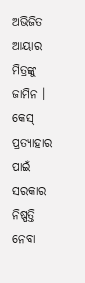ଅଭିଜିତ ଆୟାର ମିତ୍ରଙ୍କୁ ଜାମିନ । କେସ୍ ପ୍ରତ୍ୟାହାର ପାଇଁ ସରକାର ନିଷ୍ପତ୍ତି ନେବା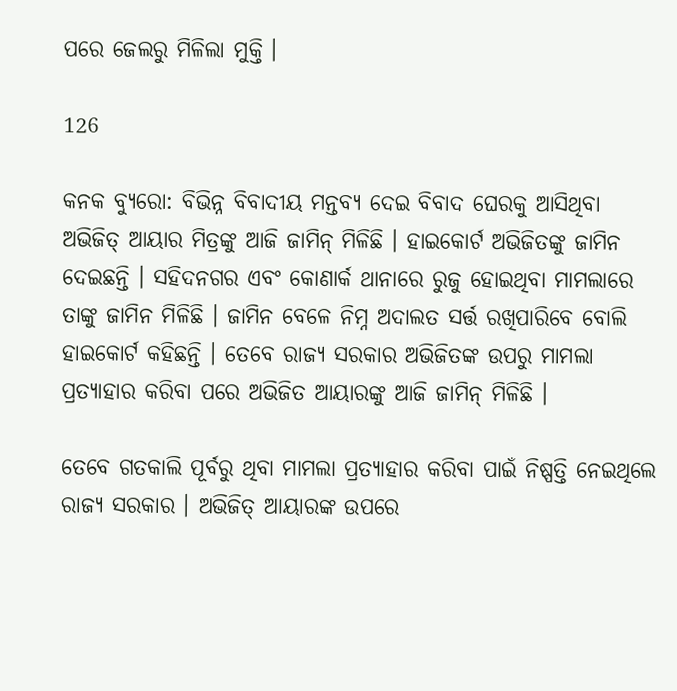ପରେ ଜେଲରୁ ମିଳିଲା ମୁକ୍ତି ।

126

କନକ ବ୍ୟୁରୋ: ବିଭିନ୍ନ ବିବାଦୀୟ ମନ୍ତବ୍ୟ ଦେଇ ବିବାଦ ଘେରକୁ ଆସିଥିବା ଅଭିଜିତ୍ ଆୟାର ମିତ୍ରଙ୍କୁ ଆଜି ଜାମିନ୍ ମିଳିଛି । ହାଇକୋର୍ଟ ଅଭିଜିତଙ୍କୁ ଜାମିନ ଦେଇଛନ୍ତି । ସହିଦନଗର ଏବଂ କୋଣାର୍କ ଥାନାରେ ରୁଜୁ ହୋଇଥିବା ମାମଲାରେ ତାଙ୍କୁ ଜାମିନ ମିଳିଛି । ଜାମିନ ବେଳେ ନିମ୍ନ ଅଦାଲତ ସର୍ତ୍ତ ରଖିପାରିବେ ବୋଲି ହାଇକୋର୍ଟ କହିଛନ୍ତି । ତେବେ ରାଜ୍ୟ ସରକାର ଅଭିଜିତଙ୍କ ଉପରୁ ମାମଲା ପ୍ରତ୍ୟାହାର କରିବା ପରେ ଅଭିଜିତ ଆୟାରଙ୍କୁ ଆଜି ଜାମିନ୍ ମିଳିଛି ।

ତେବେ ଗତକାଲି ପୂର୍ବରୁ ଥିବା ମାମଲା ପ୍ରତ୍ୟାହାର କରିବା ପାଇଁ ନିଷ୍ପତ୍ତି ନେଇଥିଲେ ରାଜ୍ୟ ସରକାର । ଅଭିଜିତ୍ ଆୟାରଙ୍କ ଉପରେ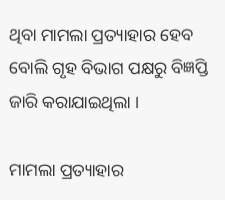ଥିବା ମାମଲା ପ୍ରତ୍ୟାହାର ହେବ ବୋଲି ଗୃହ ବିଭାଗ ପକ୍ଷରୁ ବିଜ୍ଞପ୍ତି ଜାରି କରାଯାଇଥିଲା ।

ମାମଲା ପ୍ରତ୍ୟାହାର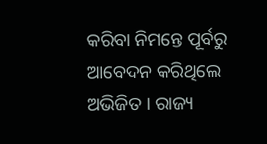କରିବା ନିମନ୍ତେ ପୂର୍ବରୁ ଆବେଦନ କରିଥିଲେ ଅଭିଜିତ । ରାଜ୍ୟ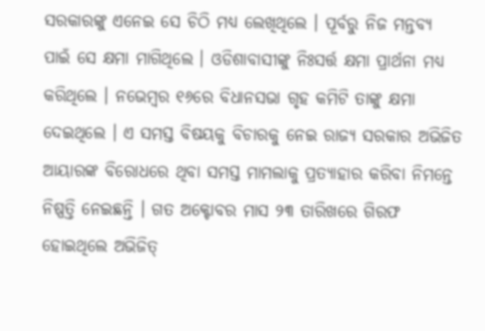ସରକାରଙ୍କୁ ଏନେଇ ସେ ଚିଠି ମଧ୍ୟ ଲେଖିଥିଲେ । ପୂର୍ବରୁ ନିଜ ମନ୍ତବ୍ୟ ପାଇଁ ସେ କ୍ଷମା ମାଗିଥିଲେ । ଓଡିଶାବାସୀଙ୍କୁ ନିଃସର୍ତ୍ତ କ୍ଷମା ପ୍ରାର୍ଥନା ମଧ୍ୟ କରିଥିଲେ । ନଭେମ୍ବର ୧୬ରେ ବିଧାନସଭା ଗୃହ କମିଟି ତାଙ୍କୁ କ୍ଷମା ଦେଇଥିଲେ । ଏ ସମସ୍ତ ବିଷୟକୁ ବିଚାରକୁ ନେଇ ରାଜ୍ୟ ସରକାର ଅଭିଜିତ ଆୟାରଙ୍କ ବିରୋଧରେ ଥିବା ସମସ୍ତ ମାମଲାକୁ ପ୍ରତ୍ୟାହାର କରିବା ନିମନ୍ତେ ନିଷ୍ପତ୍ତି ନେଇଛନ୍ତି । ଗତ ଅକ୍ଟୋବର ମାସ ୨୩ ତାରିଖରେ ଗିରଫ ହୋଇଥିଲେ ଅଭିଜିତ୍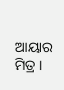ଆୟାର ମିତ୍ର ।